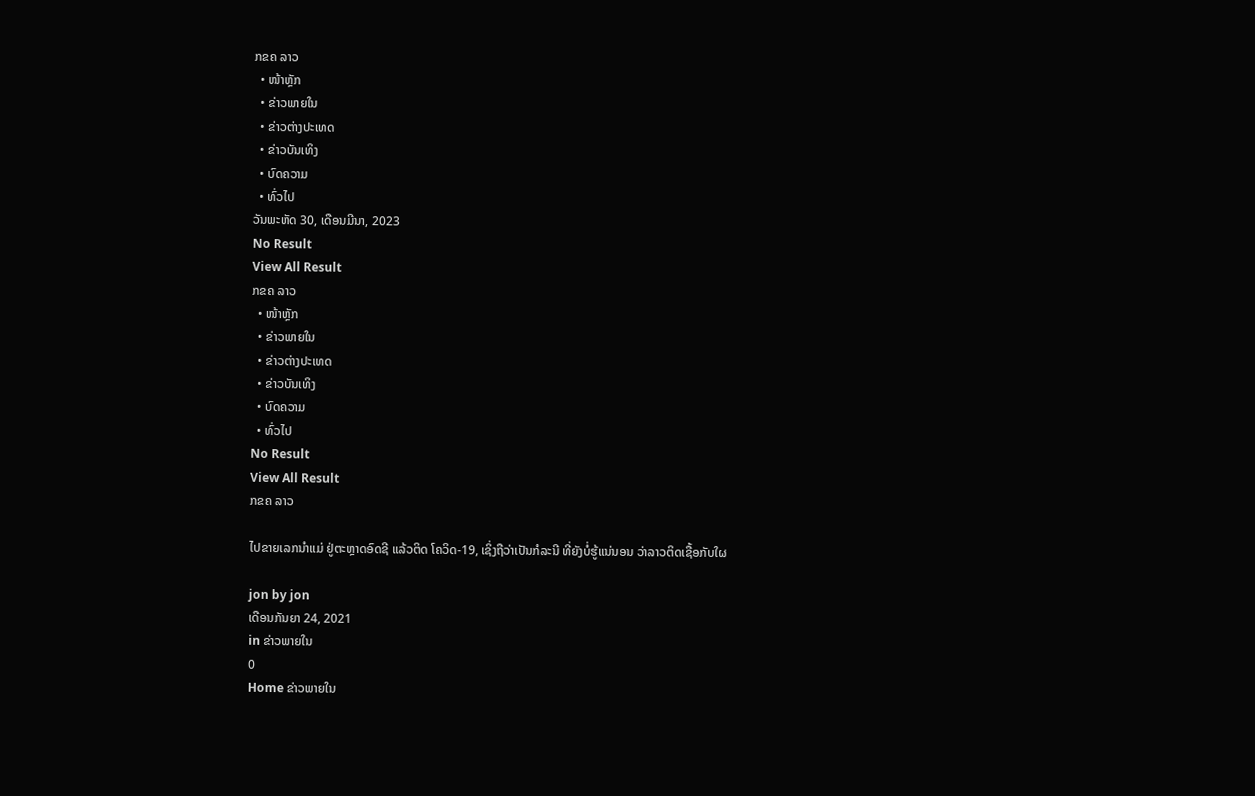ກຂຄ ລາວ
  • ໜ້າຫຼັກ
  • ຂ່າວພາຍໃນ
  • ຂ່າວຕ່າງປະເທດ
  • ຂ່າວບັນເທິງ
  • ບົດຄວາມ
  • ທົ່ວໄປ
ວັນພະຫັດ 30, ເດືອນມີນາ, 2023
No Result
View All Result
ກຂຄ ລາວ
  • ໜ້າຫຼັກ
  • ຂ່າວພາຍໃນ
  • ຂ່າວຕ່າງປະເທດ
  • ຂ່າວບັນເທິງ
  • ບົດຄວາມ
  • ທົ່ວໄປ
No Result
View All Result
ກຂຄ ລາວ

ໄປຂາຍເລກນໍາແມ່ ຢູ່ຕະຫຼາດອົດຊີ ແລ້ວຕິດ ໂຄວິດ-19, ເຊິ່ງຖືວ່າເປັນກໍລະນີ ທີ່ຍັງບໍ່ຮູ້ແນ່ນອນ ວ່າລາວຕິດເຊື້ອກັບໃຜ

jon by jon
ເດືອນກັນຍາ 24, 2021
in ຂ່າວພາຍໃນ
0
Home ຂ່າວພາຍໃນ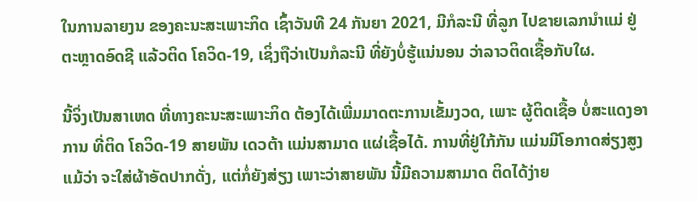ໃນການລາຍງນ ຂອງຄະນະສະເພາະກິດ ເຊົ້າວັນທີ 24 ກັນຍາ 2021, ມີກໍລະນີ ທີ່ລູກ ໄປຂາຍເລກນໍາແມ່ ຢູ່ຕະຫຼາດອົດຊີ ແລ້ວຕິດ ໂຄວິດ-19, ເຊິ່ງຖືວ່າເປັນກໍລະນີ ທີ່ຍັງບໍ່ຮູ້ແນ່ນອນ ວ່າລາວຕິດເຊື້ອກັບໃຜ.

ນີ້ຈິ່ງເປັນສາເຫດ ທີ່ທາງຄະນະສະເພາະກິດ ຕ້ອງໄດ້ເພີ່ມມາດຕະການເຂັ້ມງວດ, ເພາະ ຜູ້ຕິດເຊື້ອ ບໍ່ສະແດງອາການ ທີ່ຕິດ ໂຄວິດ-19 ສາຍພັນ ເດວຕ້າ ແມ່ນສາມາດ ແຜ່ເຊື້ອໄດ້. ການທີ່ຢູ່ໃກ້ກັນ ແມ່ນມີໂອກາດສ່ຽງສູງ ແມ້ວ່າ ຈະໃສ່ຜ້າອັດປາກດັ່ງ, ແຕ່ກໍ່ຍັງສ່ຽງ ເພາະວ່າສາຍພັນ ນີ້ມີຄວາມສາມາດ ຕິດໄດ້ງ່າຍ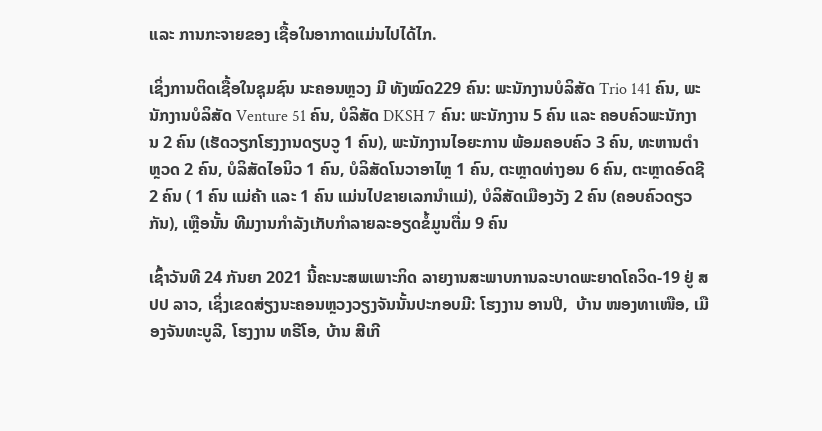ແລະ ການກະຈາຍຂອງ ເຊື້ອໃນອາກາດແມ່ນໄປໄດ້ໄກ.

ເຊິ່ງການຕິດເຊື້ອໃນຊຸມຊົນ ນະຄອນຫຼວງ ມີ ທັງໝົດ229 ຄົນ: ພະນັກງານບໍລິສັດ Trio 141 ຄົນ, ພະນັກງານບໍລິສັດ Venture 51 ຄົນ, ບໍລິສັດ DKSH 7 ຄົນ: ພະນັກງານ 5 ຄົນ ແລະ ຄອບຄົວພະນັກງານ 2 ຄົນ (ເຮັດວຽກໂຮງງານດຽບວູ 1 ຄົນ), ພະນັກງານໄອຍະການ ພ້ອມຄອບຄົວ 3 ຄົນ, ທະຫານຕຳຫຼວດ 2 ຄົນ, ບໍລິສັດໄອນິວ 1 ຄົນ, ບໍລິສັດໂນວາອາໄຫຼ 1 ຄົນ, ຕະຫຼາດທ່າງອນ 6 ຄົນ, ຕະຫຼາດອົດຊີ 2 ຄົນ ( 1 ຄົນ ແມ່ຄ້າ ແລະ 1 ຄົນ ແມ່ນໄປຂາຍເລກນຳແມ່), ບໍລິສັດເມືອງວັງ 2 ຄົນ (ຄອບຄົວດຽວກັນ), ເຫຼືອນັ້ນ ທີມງານກຳລັງເກັບກຳລາຍລະອຽດຂໍ້ມູນຕື່ມ 9 ຄົນ

ເຊົ້າວັນທີ 24 ກັນຍາ 2021 ນີ້ຄະນະສພເພາະກິດ ລາຍງານສະພາບການລະບາດພະຍາດໂຄວິດ-19 ຢູ່ ສປປ ລາວ, ເຊິ່ງເຂດສ່ຽງນະຄອນຫຼວງວຽງຈັນນັ້ນປະກອບມີ: ໂຮງງານ ອານປີ,  ບ້ານ ໜອງທາເໜືອ, ເມືອງຈັນທະບູລີ, ໂຮງງານ ທຣີໂອ, ບ້ານ ສີເກີ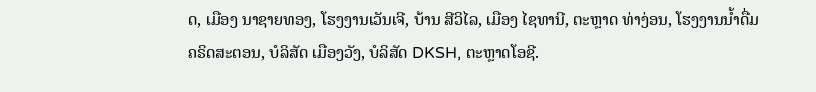ດ, ເມືອງ ນາຊາຍທອງ, ໂຮງງານເວັນເຈີ, ບ້ານ ສີວິໄລ, ເມືອງ ໄຊທານີ, ຕະຫຼາດ ທ່າງ່ອນ, ໂຮງງານນໍ້າດື່ມ ຄຣິດສະຕອນ, ບໍລິສັດ ເມືອງວັງ, ບໍລິສັດ DKSH, ຕະຫຼາດໂອຊີ.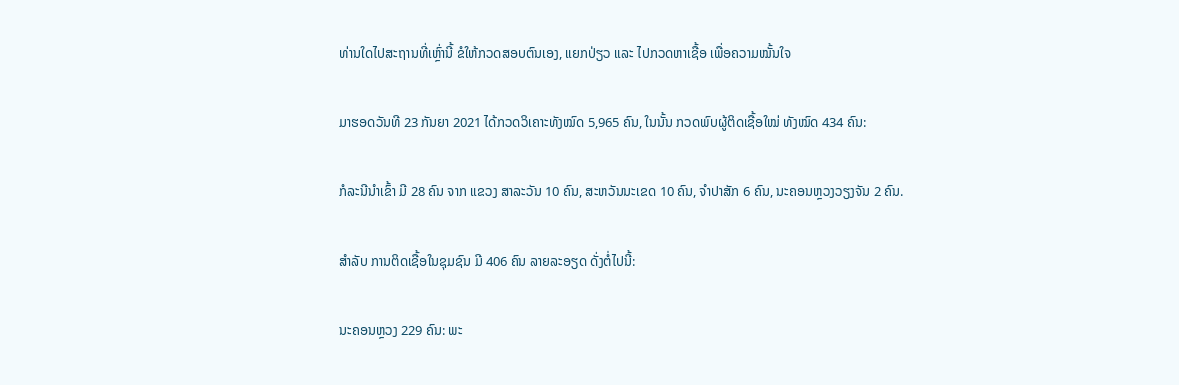ທ່ານໃດໄປສະຖານທີ່ເຫຼົ່ານີ້ ຂໍໃຫ້ກວດສອບຕົນເອງ, ແຍກປ່ຽວ ແລະ ໄປກວດຫາເຊື້ອ ເພື່ອຄວາມໝັ້ນໃຈ

ມາຮອດວັນທີ 23 ກັນຍາ 2021 ໄດ້ກວດວິເຄາະທັງໝົດ 5,965 ຄົນ, ໃນນັ້ນ ກວດພົບຜູ້ຕິດເຊື້ອໃໝ່ ທັງໝົດ 434 ຄົນ:

ກໍລະນີນໍາເຂົ້າ ມີ 28 ຄົນ ຈາກ ແຂວງ ສາລະວັນ 10 ຄົນ, ສະຫວັນນະເຂດ 10 ຄົນ, ຈໍາປາສັກ 6 ຄົນ, ນະຄອນຫຼວງວຽງຈັນ 2 ຄົນ.

ສຳລັບ ການຕິດເຊື້ອໃນຊຸມຊົນ ມີ 406 ຄົນ ລາຍລະອຽດ ດັ່ງຕໍ່ໄປນີ້:

ນະຄອນຫຼວງ 229 ຄົນ: ພະ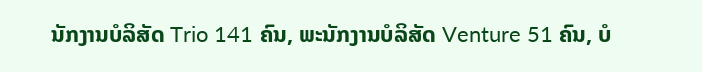ນັກງານບໍລິສັດ Trio 141 ຄົນ, ພະນັກງານບໍລິສັດ Venture 51 ຄົນ, ບໍ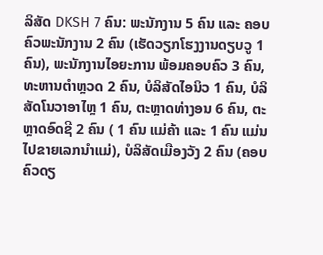ລິສັດ DKSH 7 ຄົນ: ພະນັກງານ 5 ຄົນ ແລະ ຄອບຄົວພະນັກງານ 2 ຄົນ (ເຮັດວຽກໂຮງງານດຽບວູ 1 ຄົນ), ພະນັກງານໄອຍະການ ພ້ອມຄອບຄົວ 3 ຄົນ, ທະຫານຕຳຫຼວດ 2 ຄົນ, ບໍລິສັດໄອນິວ 1 ຄົນ, ບໍລິສັດໂນວາອາໄຫຼ 1 ຄົນ, ຕະຫຼາດທ່າງອນ 6 ຄົນ, ຕະຫຼາດອົດຊີ 2 ຄົນ ( 1 ຄົນ ແມ່ຄ້າ ແລະ 1 ຄົນ ແມ່ນໄປຂາຍເລກນຳແມ່), ບໍລິສັດເມືອງວັງ 2 ຄົນ (ຄອບຄົວດຽ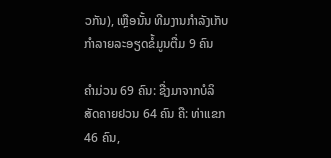ວກັນ), ເຫຼືອນັ້ນ ທີມງານກຳລັງເກັບກຳລາຍລະອຽດຂໍ້ມູນຕື່ມ 9 ຄົນ

ຄຳມ່ວນ 69 ຄົນ: ຊື່ງມາຈາກບໍລິສັດຄາຍຢວນ 64 ຄົນ ຄື: ທ່າແຂກ 46 ຄົນ,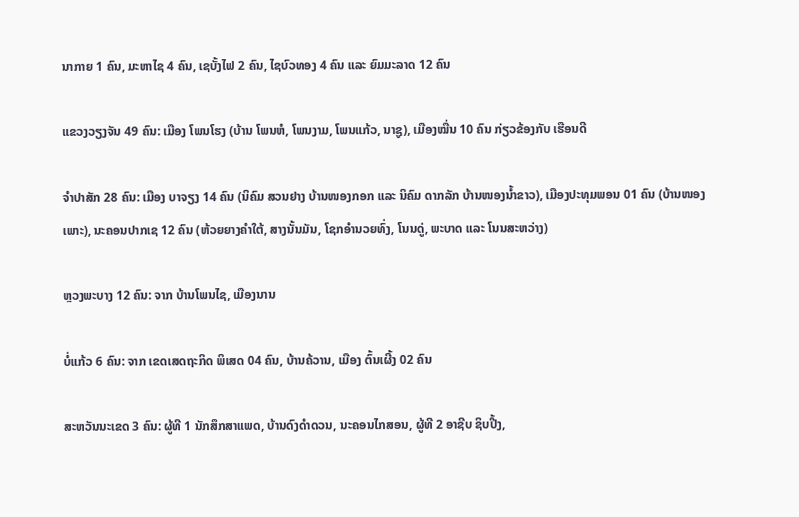ນາກາຍ 1 ຄົນ, ມະຫາໄຊ 4 ຄົນ, ເຊບັ້ງໄຟ 2 ຄົນ, ໄຊບົວທອງ 4 ຄົນ ແລະ ຍົມມະລາດ 12 ຄົນ

ແຂວງວຽງຈັນ 49 ຄົນ: ເມືອງ ໂພນໂຮງ (ບ້ານ ໂພນຫໍ, ໂພນງາມ, ໂພນແກ້ວ, ນາຊູ), ເມືອງໝື່ນ 10 ຄົນ ກ່ຽວຂ້ອງກັບ ເຮືອນດີ

ຈໍາປາສັກ 28 ຄົນ: ເມືອງ ບາຈຽງ 14 ຄົນ (ນິຄົມ ສວນຢາງ ບ້ານໜອງກອກ ແລະ ນິຄົມ ດາກລັກ ບ້ານໜອງນ້ຳຂາວ), ເມືອງປະທຸມພອນ 01 ຄົນ (ບ້ານໜອງເພາະ), ນະຄອນປາກເຊ 12 ຄົນ (ຫ້ວຍຍາງຄຳໃຕ້, ສາງນັ້ນມັນ, ໂຊກອຳນວຍທົ່ງ, ໂນນດູ່, ພະບາດ ແລະ ໂນນສະຫວ່າງ)

ຫຼວງພະບາງ 12 ຄົນ: ຈາກ ບ້ານໂພນໄຊ, ເມືອງນານ

ບໍ່ແກ້ວ 6 ຄົນ: ຈາກ ເຂດເສດຖະກິດ ພິເສດ 04 ຄົນ, ບ້ານຄ້ວານ, ເມືອງ ຕົ້ນເຜີ້ງ 02 ຄົນ

ສະຫວັນນະເຂດ 3 ຄົນ: ຜູ້ທີ 1 ນັກສຶກສາແພດ, ບ້ານດົງດໍາດວນ, ນະຄອນໄກສອນ, ຜູ້ທີ 2 ອາຊີບ ຊິບປີ້ງ,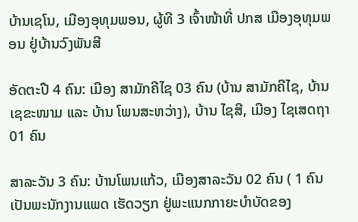ບ້ານເຊໂນ, ເມືອງອຸທຸມພອນ, ຜູ້ທີ 3 ເຈົ້າໜ້າທີ່ ປກສ ເມືອງອຸທຸມພອນ ຢູ່ບ້ານວົງພັນສີ

ອັດຕະປື 4 ຄົນ: ເມືອງ ສາມັກຄີໄຊ 03 ຄົນ (ບ້ານ ສາມັກຄີໄຊ, ບ້ານ ເຊຂະໜາມ ແລະ ບ້ານ ໂພນສະຫວ່າງ), ບ້ານ ໄຊສີ, ເມືອງ ໄຊເສດຖາ 01 ຄົນ

ສາລະວັນ 3 ຄົນ: ບ້ານໂພນແກ້ວ, ເມືອງສາລະວັນ 02 ຄົນ ( 1 ຄົນ ເປັນພະນັກງານແພດ ເຮັດວຽກ ຢູ່ພະແນກກາຍະບໍາບັດຂອງ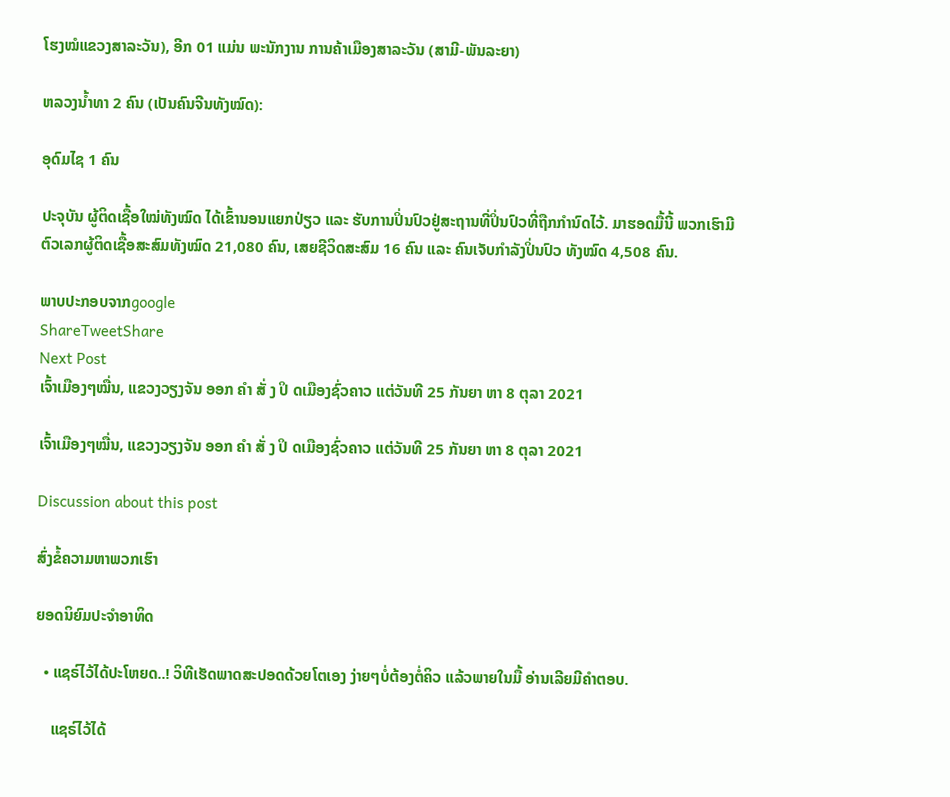ໂຮງໝໍແຂວງສາລະວັນ), ອີກ 01 ແມ່ນ ພະນັກງານ ການຄ້າເມືອງສາລະວັນ (ສາມີ-ພັນລະຍາ)

ຫລວງນໍ້າທາ 2 ຄົນ (ເປັນຄົນຈີນທັງໝົດ):

ອຸດົມໄຊ 1 ຄົນ

ປະຈຸບັນ ຜູ້ຕິດເຊື້ອໃໝ່ທັງໝົດ ໄດ້ເຂົ້ານອນແຍກປ່ຽວ ແລະ ຮັບການປິ່ນປົວຢູ່ສະຖານທີ່ປິ່ນປົວທີ່ຖືກກຳນົດໄວ້. ມາຮອດມື້ນີ້ ພວກເຮົາມີຕົວເລກຜູ້ຕິດເຊື້ອສະສົມທັງໝົດ 21,080 ຄົນ, ເສຍຊີວິດສະສົມ 16 ຄົນ ແລະ ຄົນເຈັບກໍາລັງປິ່ນປົວ ທັງໝົດ 4,508 ຄົນ.

ພາບປະກອບຈາກgoogle
ShareTweetShare
Next Post
ເຈົ້າເມືອງໆໝື່ນ, ແຂວງວຽງຈັນ ອອກ ຄຳ ສັ່ ງ ປິ ດເມືອງຊົ່ວຄາວ ແຕ່ວັນທີ 25 ກັນຍາ ຫາ 8 ຕຸລາ 2021

ເຈົ້າເມືອງໆໝື່ນ, ແຂວງວຽງຈັນ ອອກ ຄຳ ສັ່ ງ ປິ ດເມືອງຊົ່ວຄາວ ແຕ່ວັນທີ 25 ກັນຍາ ຫາ 8 ຕຸລາ 2021

Discussion about this post

ສົ່ງຂໍ້ຄວາມຫາພວກເຮົາ

ຍອດນິຍົມປະຈຳອາທິດ

  • ແຊຣ໌ໄວ້ໄດ້ປະໂຫຍດ..! ວິທີເຮັດພາດສະປອດດ້ວຍໂຕເອງ ງ່າຍໆບໍ່ຕ້ອງຕໍ່ຄິວ ແລ້ວພາຍໃນມື້ ອ່ານເລີຍມີຄຳຕອບ.

    ແຊຣ໌ໄວ້ໄດ້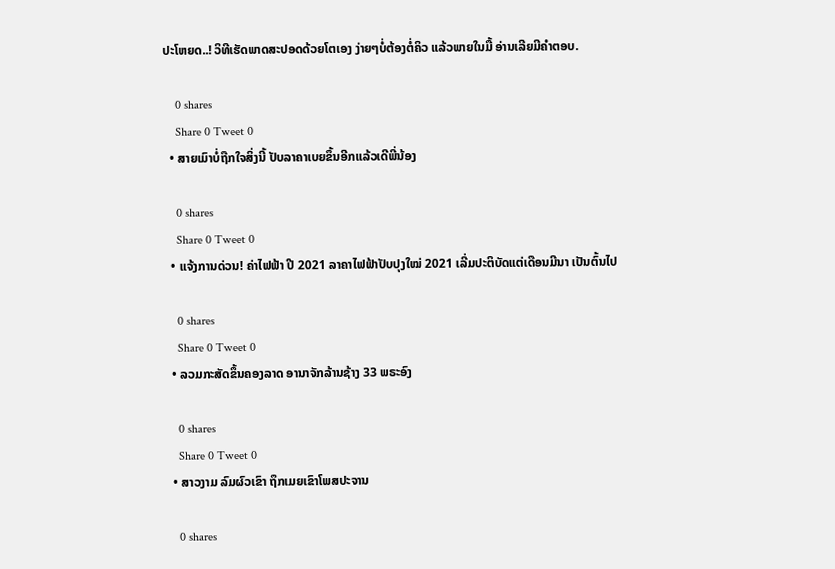ປະໂຫຍດ..! ວິທີເຮັດພາດສະປອດດ້ວຍໂຕເອງ ງ່າຍໆບໍ່ຕ້ອງຕໍ່ຄິວ ແລ້ວພາຍໃນມື້ ອ່ານເລີຍມີຄຳຕອບ.

    0 shares
    Share 0 Tweet 0
  • ສາຍເມົາບໍ່ຖືກໃຈສິ່ງນີ້ ປັບລາຄາເບຍຂຶ້ນອີກແລ້ວເດີພີ່ນ້ອງ

    0 shares
    Share 0 Tweet 0
  • ແຈ້ງການດ່ວນ! ຄ່າໄຟຟ້າ ປີ 2021 ລາຄາໄຟຟ້າປັບປຸງໃໝ່ 2021 ເລີ່ມປະຕິບັດແຕ່ເດືອນມີນາ ເປັນຕົ້ນໄປ

    0 shares
    Share 0 Tweet 0
  • ລວມກະສັດຂຶ້ນຄອງລາດ ອານາຈັກລ້ານຊ້າງ 33 ພຣະອົງ

    0 shares
    Share 0 Tweet 0
  • ສາວງາມ ລົມຜົວເຂົາ ຖຶກເມຍເຂົາໂພສປະຈານ

    0 shares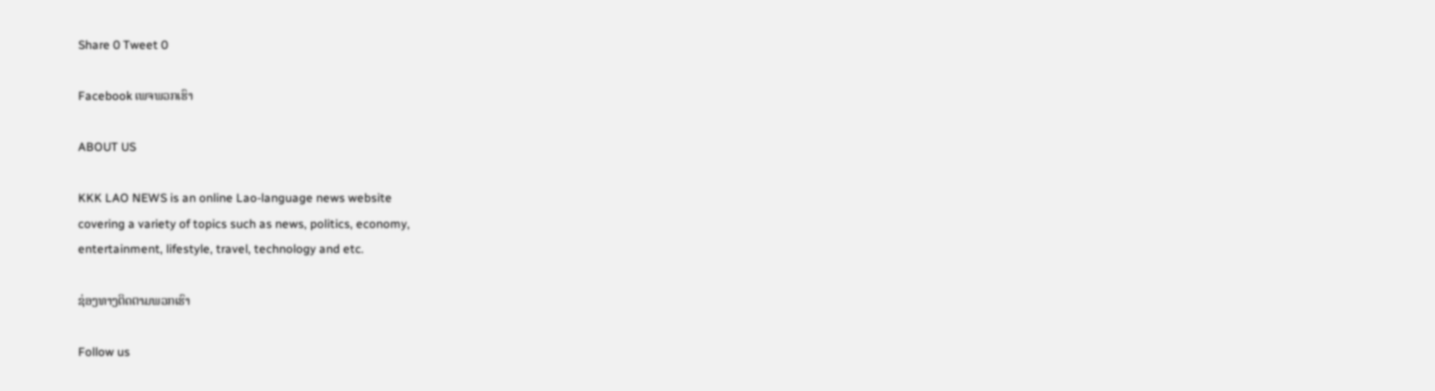Share 0 Tweet 0

Facebook ເພຈພວກເຮົາ

ABOUT US

KKK LAO NEWS is an online Lao-language news website
covering a variety of topics such as news, politics, economy,
entertainment, lifestyle, travel, technology and etc.

ຊ່ອງທາງຕິດຕາມພວກເຮົາ

Follow us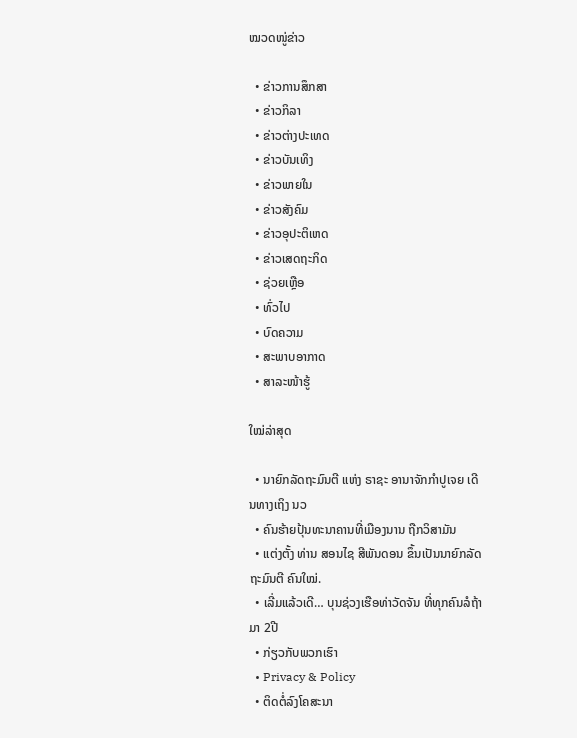ໝວດໜູ່ຂ່າວ

  • ຂ່າວການສຶກສາ
  • ຂ່າວກິລາ
  • ຂ່າວຕ່າງປະເທດ
  • ຂ່າວບັນເທິງ
  • ຂ່າວພາຍໃນ
  • ຂ່າວສັງຄົມ
  • ຂ່າວອຸປະຕິເຫດ
  • ຂ່າວເສດຖະກິດ
  • ຊ່ວຍເຫຼືອ
  • ທົ່ວໄປ
  • ບົດຄວາມ
  • ສະພາບອາກາດ
  • ສາລະໜ້າຮູ້

ໃໝ່ລ່າສຸດ

  • ນາຍົກລັດຖະມົນຕີ ແຫ່ງ ຣາຊະ ອານາຈັກກໍາປູເຈຍ ເດີນທາງເຖິງ ນວ
  • ຄົນຮ້າຍປຸ້ນທະນາຄານທີ່ເມືອງນານ ຖືກວິສາມັນ
  • ແຕ່ງຕັ້ງ ທ່ານ ສອນໄຊ ສີພັນດອນ ຂຶ້ນເປັນນາຍົກລັດຖະມົນຕີ ຄົນໃໝ່.
  • ເລີ່ມແລ້ວເດີ… ບຸນຊ່ວງເຮືອທ່າວັດຈັນ ທີ່ທຸກຄົນລໍຖ້າ ມາ 2ປີ
  • ກ່ຽວກັບພວກເຮົາ
  • Privacy & Policy
  • ຕິດຕໍ່ລົງໂຄສະນາ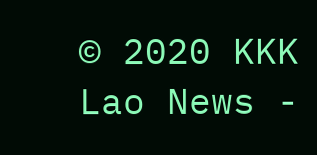© 2020 KKK Lao News -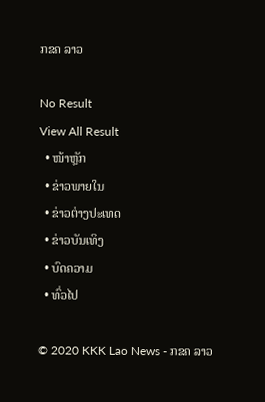ກຂຄ ລາວ

No Result
View All Result
  • ໜ້າຫຼັກ
  • ຂ່າວພາຍໃນ
  • ຂ່າວຕ່າງປະເທດ
  • ຂ່າວບັນເທິງ
  • ບົດຄວາມ
  • ທົ່ວໄປ

© 2020 KKK Lao News - ກຂຄ ລາວ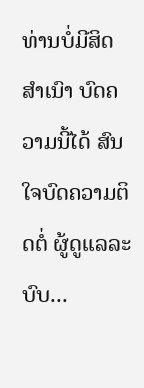ທ່ານບໍ່ມີສິດສຳເນົາ ບົດຄວາມນີ້ໄດ້ ສົນໃຈບົດຄວາມຕິດຕໍ່ ຜູ້ດູແລລະບົບ...